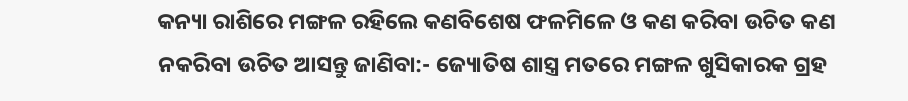କନ୍ୟା ରାଶିରେ ମଙ୍ଗଳ ରହିଲେ କଣବିଶେଷ ଫଳମିଳେ ଓ କଣ କରିବା ଉଚିତ କଣ ନକରିବା ଉଚିତ ଆସନ୍ତୁ ଜାଣିବା:- ଜ୍ୟୋତିଷ ଶାସ୍ତ୍ର ମତରେ ମଙ୍ଗଳ ଖୁସିକାରକ ଗ୍ରହ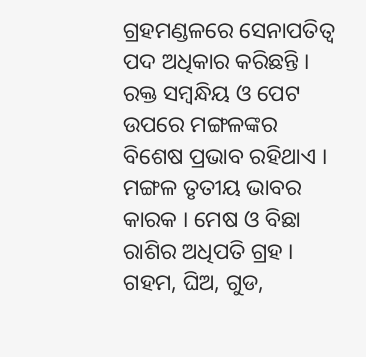ଗ୍ରହମଣ୍ଡଳରେ ସେନାପତିତ୍ୱ ପଦ ଅଧିକାର କରିଛନ୍ତି । ରକ୍ତ ସମ୍ବନ୍ଧିୟ ଓ ପେଟ ଉପରେ ମଙ୍ଗଳଙ୍କର ବିଶେଷ ପ୍ରଭାବ ରହିଥାଏ । ମଙ୍ଗଳ ତୃତୀୟ ଭାବର କାରକ । ମେଷ ଓ ବିଛା ରାଶିର ଅଧିପତି ଗ୍ରହ । ଗହମ, ଘିଅ, ଗୁଡ,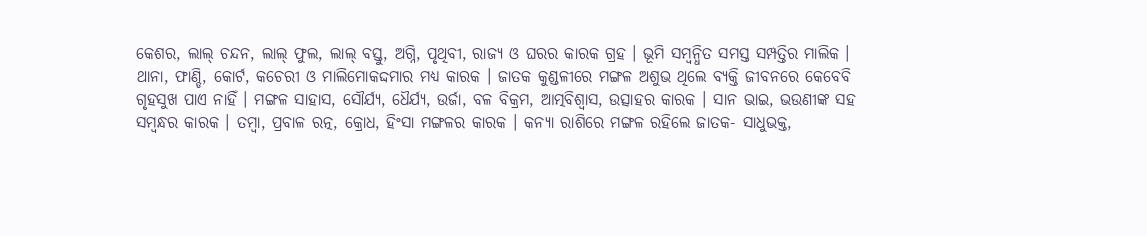କେଶର, ଲାଲ୍ ଚନ୍ଦନ, ଲାଲ୍ ଫୁଲ, ଲାଲ୍ ବସ୍ତୁ, ଅଗ୍ନି, ପୃଥିବୀ, ରାଜ୍ୟ ଓ ଘରର କାରକ ଗ୍ରହ । ଭୂମି ସମ୍ବନ୍ଧିତ ସମସ୍ତ ସମ୍ପତ୍ତିର ମାଲିକ ।
ଥାନା, ଫାଣ୍ଡି, କୋର୍ଟ, କଚେରୀ ଓ ମାଲିମୋକଦ୍ଦମାର ମଧ୍ୟ କାରକ । ଜାତକ କୁଣ୍ଡଳୀରେ ମଙ୍ଗଳ ଅଶୁଭ ଥିଲେ ବ୍ୟକ୍ତି ଜୀବନରେ କେବେବି ଗୃହସୁଖ ପାଏ ନାହିଁ । ମଙ୍ଗଳ ସାହାସ, ସୌର୍ଯ୍ୟ, ଧୈର୍ଯ୍ୟ, ଉର୍ଜା, ବଳ ବିକ୍ରମ, ଆତ୍ମବିଶ୍ୱାସ, ଉତ୍ସାହର କାରକ । ସାନ ଭାଇ, ଭଉଣୀଙ୍କ ସହ ସମ୍ବନ୍ଧର କାରକ । ତମ୍ବା, ପ୍ରବାଳ ରତ୍ନ, କ୍ରୋଧ, ହିଂସା ମଙ୍ଗଳର କାରକ । କନ୍ୟା ରାଶିରେ ମଙ୍ଗଳ ରହିଲେ ଜାତକ- ସାଧୁଭକ୍ତ,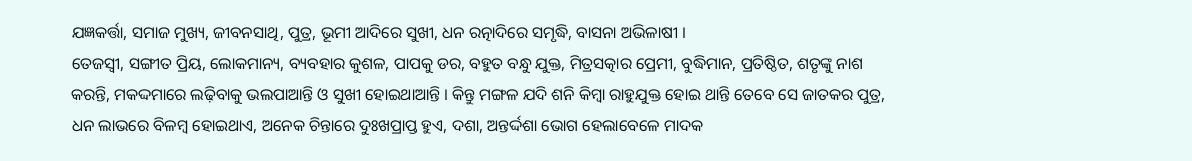ଯଜ୍ଞକର୍ତ୍ତା, ସମାଜ ମୁଖ୍ୟ, ଜୀବନସାଥି, ପୁତ୍ର, ଭୂମୀ ଆଦିରେ ସୁଖୀ, ଧନ ରତ୍ନାଦିରେ ସମୃଦ୍ଧି, ବାସନା ଅଭିଳାଷୀ ।
ତେଜସ୍ୱୀ, ସଙ୍ଗୀତ ପ୍ରିୟ, ଲୋକମାନ୍ୟ, ବ୍ୟବହାର କୁଶଳ, ପାପକୁ ଡର, ବହୁତ ବନ୍ଧୁ ଯୁକ୍ତ, ମିତ୍ରସତ୍କାର ପ୍ରେମୀ, ବୁଦ୍ଧିମାନ, ପ୍ରତିଷ୍ଠିତ, ଶତୃଙ୍କୁ ନାଶ କରନ୍ତି, ମକଦ୍ଦମାରେ ଲଢ଼ିବାକୁ ଭଲପାଆନ୍ତି ଓ ସୁଖୀ ହୋଇଥାଆନ୍ତି । କିନ୍ତୁ ମଙ୍ଗଳ ଯଦି ଶନି କିମ୍ବା ରାହୁଯୁକ୍ତ ହୋଇ ଥାନ୍ତି ତେବେ ସେ ଜାତକର ପୁତ୍ର, ଧନ ଲାଭରେ ବିଳମ୍ବ ହୋଇଥାଏ, ଅନେକ ଚିନ୍ତାରେ ଦୁଃଖପ୍ରାପ୍ତ ହୁଏ, ଦଶା, ଅନ୍ତର୍ଦ୍ଦଶା ଭୋଗ ହେଲାବେଳେ ମାଦକ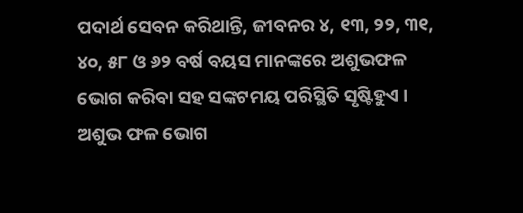ପଦାର୍ଥ ସେବନ କରିଥାନ୍ତି, ଜୀବନର ୪, ୧୩, ୨୨, ୩୧, ୪୦, ୫୮ ଓ ୬୨ ବର୍ଷ ବୟସ ମାନଙ୍କରେ ଅଶୁଭଫଳ ଭୋଗ କରିବା ସହ ସଙ୍କଟମୟ ପରିସ୍ଥିତି ସୃଷ୍ଟିହୁଏ ।
ଅଶୁଭ ଫଳ ଭୋଗ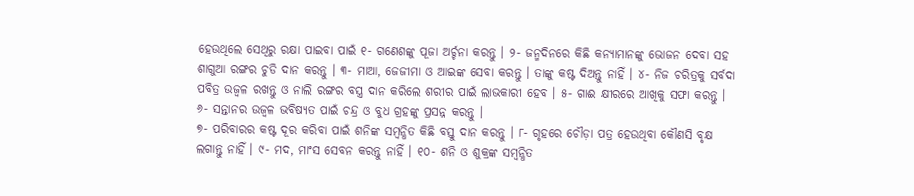ହେଉଥିଲେ ସେଥିରୁ ରକ୍ଷା ପାଇବା ପାଇଁ ୧- ଗଣେଶଙ୍କୁ ପୂଜା ଅର୍ଚ୍ଚନା କରନ୍ତୁ । ୨- ଜନ୍ମଦିନରେ କିଛି କନ୍ୟାମାନଙ୍କୁ ଭୋଜନ ଦେବା ସହ ଶାଗୁଆ ରଙ୍ଗର ଚୁଡି ଦାନ କରନ୍ତୁ । ୩- ମାଆ, ଜେଜୀମା ଓ ଆଇଙ୍କ ସେବା କରନ୍ତୁ । ତାଙ୍କୁ କଷ୍ଟ ଦିଅନ୍ତୁ ନାହିଁ । ୪- ନିଜ ଚରିତ୍ରକୁ ସର୍ବଦା ପବିତ୍ର ଉଜ୍ୱଳ ରଖନ୍ତୁ ଓ ନାଲି ରଙ୍ଗର ବସ୍ତ୍ର ଦାନ କରିଲେ ଶରୀର ପାଇଁ ଲାଭକାରୀ ହେବ । ୫- ଗାଈ କ୍ଷୀରରେ ଆଖିକୁ ସଫା କରନ୍ତୁ । ୬- ସନ୍ତାନର ଉଜ୍ଵଳ ଭବିଷ୍ୟତ ପାଇଁ ଚନ୍ଦ୍ର ଓ ବୁଧ ଗ୍ରହଙ୍କୁ ପ୍ରସନ୍ନ କରନ୍ତୁ ।
୭- ପରିବାରର କଷ୍ଟ ଦୂର କରିବା ପାଇଁ ଶନିଙ୍କ ସମ୍ବନ୍ଧିତ କିଛି ବସ୍ତୁ ଦାନ କରନ୍ତୁ । ୮- ଗୃହରେ ଚୌଡ଼ା ପତ୍ର ହେଉଥିବା କୌଣସି ବୃକ୍ଷ ଲଗାନ୍ତୁ ନାହିଁ । ୯- ମଦ, ମାଂସ ସେବନ କରନ୍ତୁ ନାହିଁ । ୧୦- ଶନି ଓ ଶୁକ୍ରଙ୍କ ସମ୍ବନ୍ଧିତ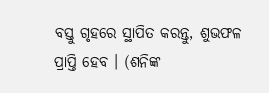ବସ୍ତୁ ଗୃହରେ ସ୍ଥାପିତ କରନ୍ତୁ, ଶୁଭଫଳ ପ୍ରାପ୍ତି ହେବ । (ଶନିଙ୍କ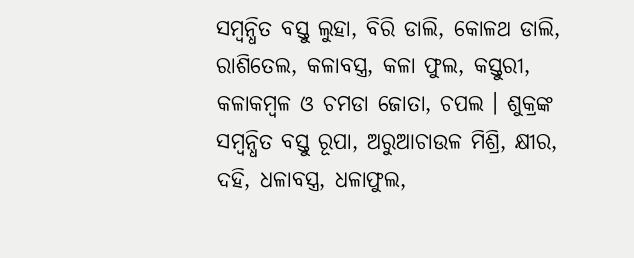ସମ୍ବନ୍ଧିତ ବସ୍ତୁ ଲୁହା, ବିରି ଡାଲି, କୋଳଥ ଡାଲି, ରାଶିତେଲ, କଳାବସ୍ତ୍ର, କଳା ଫୁଲ, କସ୍ତୁରୀ, କଳାକମ୍ବଳ ଓ ଚମଡା ଜୋତା, ଚପଲ । ଶୁକ୍ରଙ୍କ ସମ୍ବନ୍ଧିତ ବସ୍ତୁ ରୂପା, ଅରୁଆଚାଉଳ ମିଶ୍ରି, କ୍ଷୀର, ଦହି, ଧଳାବସ୍ତ୍ର, ଧଳାଫୁଲ,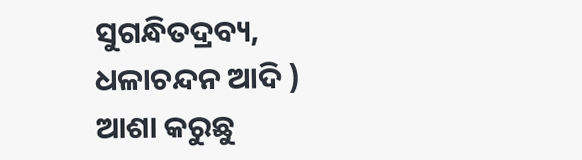ସୁଗନ୍ଧିତଦ୍ରବ୍ୟ, ଧଳାଚନ୍ଦନ ଆଦି )
ଆଶା କରୁଛୁ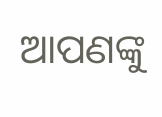ଆପଣଙ୍କୁ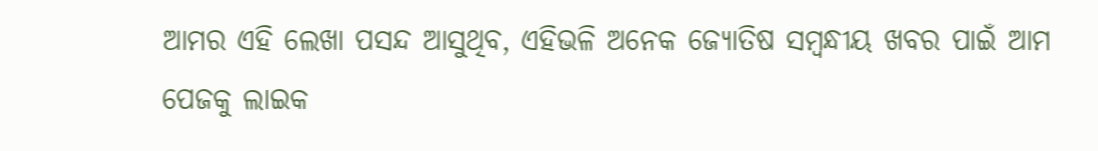ଆମର ଏହି ଲେଖା ପସନ୍ଦ ଆସୁଥିବ, ଏହିଭଳି ଅନେକ ଜ୍ୟୋତିଷ ସମ୍ବନ୍ଧୀୟ ଖବର ପାଇଁ ଆମ ପେଜକୁ ଲାଇକ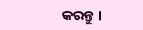କରନ୍ତୁ ।